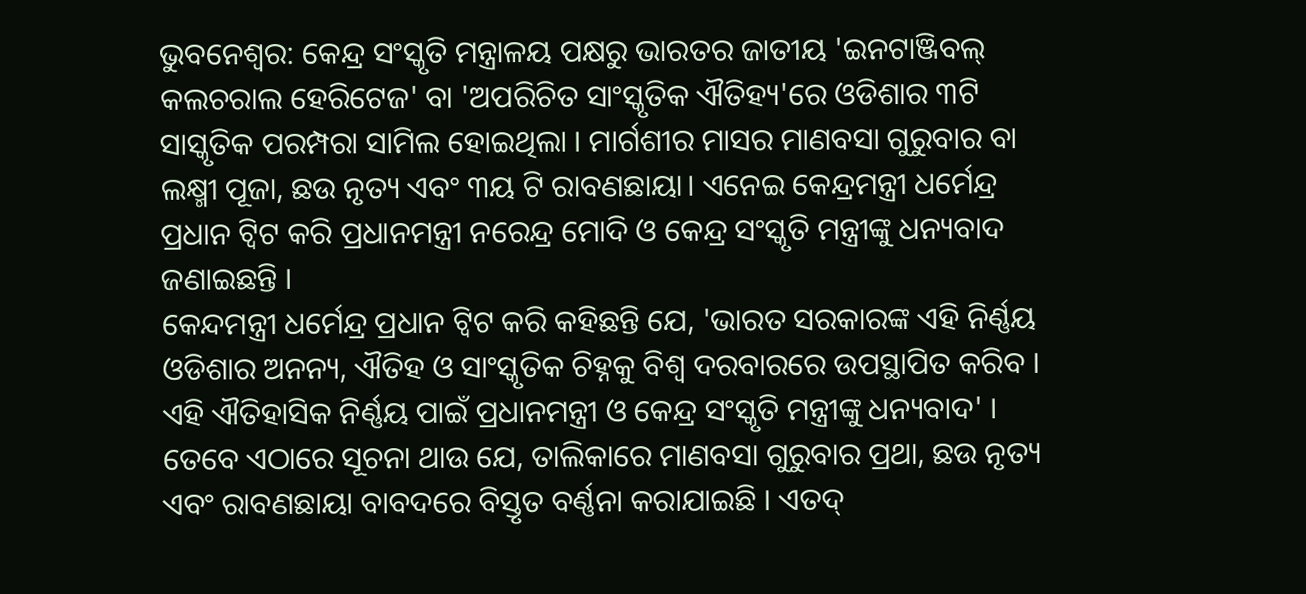ଭୁବନେଶ୍ବର: କେନ୍ଦ୍ର ସଂସ୍କୃତି ମନ୍ତ୍ରାଳୟ ପକ୍ଷରୁ ଭାରତର ଜାତୀୟ 'ଇନଟାଞ୍ଜିବଲ୍ କଲଚରାଲ ହେରିଟେଜ' ବା 'ଅପରିଚିତ ସାଂସ୍କୃତିକ ଐତିହ୍ୟ'ରେ ଓଡିଶାର ୩ଟି ସାସ୍କୃତିକ ପରମ୍ପରା ସାମିଲ ହୋଇଥିଲା । ମାର୍ଗଶୀର ମାସର ମାଣବସା ଗୁରୁବାର ବା ଲକ୍ଷ୍ମୀ ପୂଜା, ଛଉ ନୃତ୍ୟ ଏବଂ ୩ୟ ଟି ରାବଣଛାୟା। ଏନେଇ କେନ୍ଦ୍ରମନ୍ତ୍ରୀ ଧର୍ମେନ୍ଦ୍ର ପ୍ରଧାନ ଟ୍ବିଟ କରି ପ୍ରଧାନମନ୍ତ୍ରୀ ନରେନ୍ଦ୍ର ମୋଦି ଓ କେନ୍ଦ୍ର ସଂସ୍କୃତି ମନ୍ତ୍ରୀଙ୍କୁ ଧନ୍ୟବାଦ ଜଣାଇଛନ୍ତି ।
କେନ୍ଦମନ୍ତ୍ରୀ ଧର୍ମେନ୍ଦ୍ର ପ୍ରଧାନ ଟ୍ବିଟ କରି କହିଛନ୍ତି ଯେ, 'ଭାରତ ସରକାରଙ୍କ ଏହି ନିର୍ଣ୍ଣୟ ଓଡିଶାର ଅନନ୍ୟ, ଐତିହ ଓ ସାଂସ୍କୃତିକ ଚିହ୍ନକୁ ବିଶ୍ବ ଦରବାରରେ ଉପସ୍ଥାପିତ କରିବ । ଏହି ଐତିହାସିକ ନିର୍ଣ୍ଣୟ ପାଇଁ ପ୍ରଧାନମନ୍ତ୍ରୀ ଓ କେନ୍ଦ୍ର ସଂସ୍କୃତି ମନ୍ତ୍ରୀଙ୍କୁ ଧନ୍ୟବାଦ' ।
ତେବେ ଏଠାରେ ସୂଚନା ଥାଉ ଯେ, ତାଲିକାରେ ମାଣବସା ଗୁରୁବାର ପ୍ରଥା, ଛଉ ନୃତ୍ୟ ଏବଂ ରାବଣଛାୟା ବାବଦରେ ବିସ୍ତୃତ ବର୍ଣ୍ଣନା କରାଯାଇଛି । ଏତଦ୍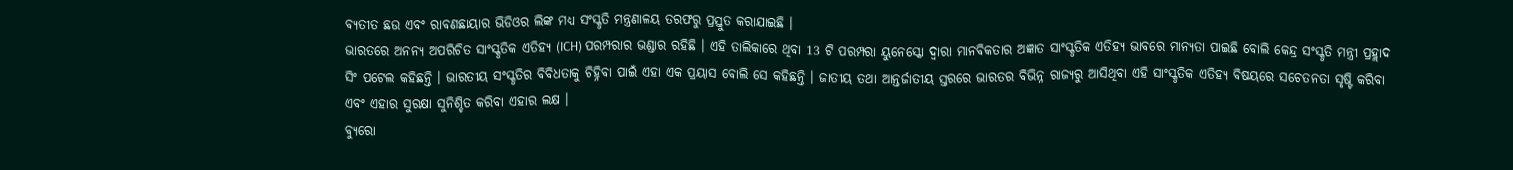ବ୍ୟତୀତ ଛଉ ଏବଂ ରାବଣଛାୟାର ଭିଡିଓର ଲିଙ୍କ ମଧ୍ୟ ସଂସ୍କୃତି ମନ୍ତ୍ରଣାଳୟ ତରଫରୁ ପ୍ରସ୍ତୁତ କରାଯାଇଛି ।
ଭାରତରେ ଅନନ୍ୟ ଅପରିଚିତ ସାଂସ୍କୃତିକ ଏତିହ୍ୟ (ICH) ପରମ୍ପରାର ଭଣ୍ଡାର ରହିଛି । ଏହି ତାଲିକାରେ ଥିବା 13 ଟି ପରମ୍ପରା ୟୁନେସ୍କୋ ଦ୍ୱାରା ମାନବିକତାର ଅଜ୍ଞାତ ସାଂସ୍କୃତିକ ଏତିହ୍ୟ ଭାବରେ ମାନ୍ୟତା ପାଇଛି ବୋଲି କେନ୍ଦ୍ର ସଂସ୍କୃତି ମନ୍ତ୍ରୀ ପ୍ରହ୍ଲାଦ ସିଂ ପଟେଲ କହିଛନ୍ତି । ଭାରତୀୟ ସଂସ୍କୃତିର ବିବିଧତାକୁ ଚିହ୍ନିବା ପାଇଁ ଏହା ଏକ ପ୍ରୟାସ ବୋଲି ସେ କହିଛନ୍ତି । ଜାତୀୟ ତଥା ଆନ୍ତର୍ଜାତୀୟ ସ୍ତରରେ ଭାରତର ବିଭିନ୍ନ ରାଜ୍ୟରୁ ଆସିଥିବା ଏହି ସାଂସ୍କୃତିକ ଏତିହ୍ୟ ବିଷୟରେ ସଚେତନତା ସୃଷ୍ଟି କରିବା ଏବଂ ଏହାର ସୁରକ୍ଷା ସୁନିଶ୍ଚିତ କରିବା ଏହାର ଲକ୍ଷ ।
ବ୍ୟୁରୋ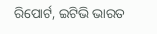ରିପୋର୍ଟ, ଇଟିଭି ଭାରତ